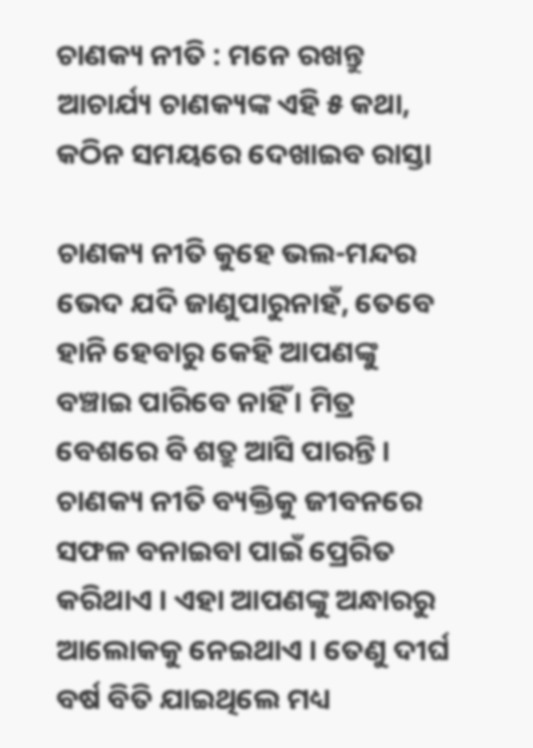ଚାଣକ୍ୟ ନୀତି : ମନେ ରଖନ୍ତୁ ଆଚାର୍ଯ୍ୟ ଚାଣକ୍ୟଙ୍କ ଏହି ୫ କଥା, କଠିନ ସମୟରେ ଦେଖାଇବ ରାସ୍ତା

ଚାଣକ୍ୟ ନୀତି କୁହେ ଭଲ-ମନ୍ଦର ଭେଦ ଯଦି ଜାଣୁପାରୁନାହଁ, ତେବେ ହାନି ହେବାରୁ କେହି ଆପଣଙ୍କୁ ବଞ୍ଚାଇ ପାରିବେ ନାହିଁ । ମିତ୍ର ବେଶରେ ବି ଶତ୍ରୁ ଆସି ପାରନ୍ତି । ଚାଣକ୍ୟ ନୀତି ବ୍ୟକ୍ତିକୁ ଜୀବନରେ ସଫଳ ବନାଇବା ପାଇଁ ପ୍ରେରିତ କରିଥାଏ । ଏହା ଆପଣଙ୍କୁ ଅନ୍ଧାରରୁ ଆଲୋକକୁ ନେଇଥାଏ । ତେଣୁ ଦୀର୍ଘ ବର୍ଷ ବିତି ଯାଇଥିଲେ ମଧ୍ୟ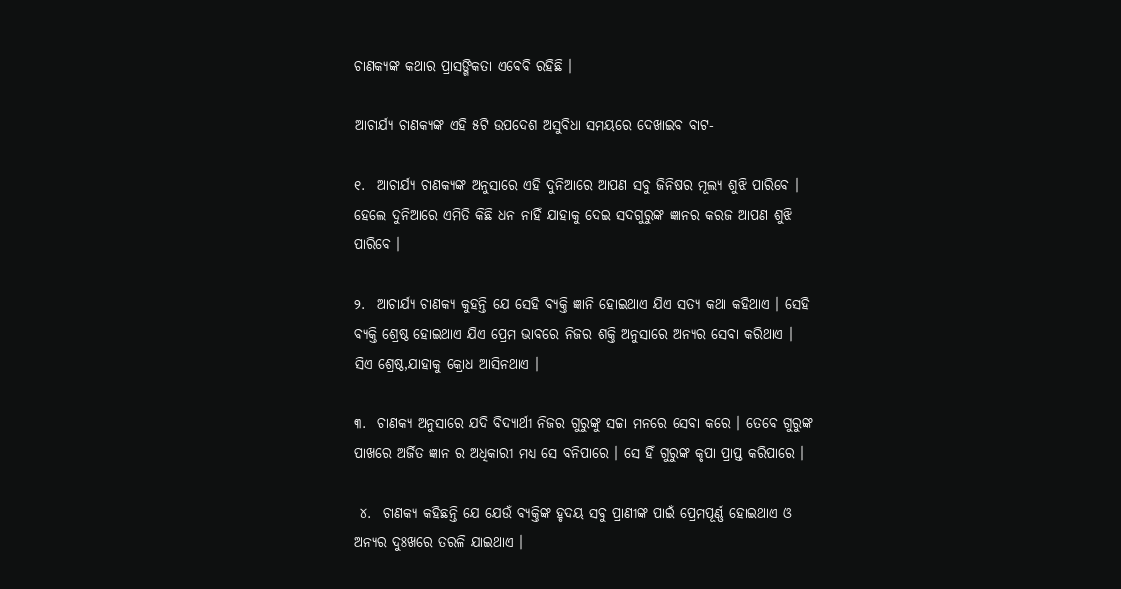ଚାଣକ୍ୟଙ୍କ କଥାର ପ୍ରାସଙ୍ଗିକତା ଏବେବି ରହିଛି ।

ଆଚାର୍ଯ୍ୟ ଚାଣକ୍ୟଙ୍କ ଏହି ୫ଟି ଉପଦେଶ ଅସୁବିଧା ସମୟରେ ଦେଖାଇବ ବାଟ-

୧.  ଆଚାର୍ଯ୍ୟ ଚାଣକ୍ୟଙ୍କ ଅନୁସାରେ ଏହି ଦୁନିଆରେ ଆପଣ ସବୁ ଜିନିଷର ମୂଲ୍ୟ ଶୁଝି ପାରିବେ । ହେଲେ ଦୁନିଆରେ ଏମିତି କିଛି ଧନ ନାହିଁ ଯାହାକୁ ଦେଇ ସଦଗୁରୁଙ୍କ ଜ୍ଞାନର କରଜ ଆପଣ ଶୁଝି ପାରିବେ ।

୨.  ଆଚାର୍ଯ୍ୟ ଚାଣକ୍ୟ କୁହନ୍ତି ଯେ ସେହି ବ୍ୟକ୍ତି ଜ୍ଞାନି ହୋଇଥାଏ ଯିଏ ସତ୍ୟ କଥା କହିଥାଏ । ସେହି ବ୍ୟକ୍ତି ଶ୍ରେଷ୍ଠ ହୋଇଥାଏ ଯିଏ ପ୍ରେମ ଭାବରେ ନିଜର ଶକ୍ତି ଅନୁସାରେ ଅନ୍ୟର ସେବା କରିଥାଏ । ସିଏ ଶ୍ରେଷ୍ଠ,ଯାହାକୁ କ୍ରୋଧ ଆସିନଥାଏ ।

୩.  ଚାଣକ୍ୟ ଅନୁସାରେ ଯଦି ବିଦ୍ୟାର୍ଥୀ ନିଜର ଗୁରୁଙ୍କୁ ସଚ୍ଚା ମନରେ ସେବା କରେ । ତେବେ ଗୁରୁଙ୍କ ପାଖରେ ଅର୍ଜିତ ଜ୍ଞାନ ର ଅଧିକାରୀ ମଧ୍ୟ ସେ ବନିପାରେ । ସେ ହିଁ ଗୁରୁଙ୍କ କୃପା ପ୍ରାପ୍ତ କରିପାରେ ।

 ୪.  ଚାଣକ୍ୟ କହିଛନ୍ତି ଯେ ଯେଉଁ ବ୍ୟକ୍ତିଙ୍କ ହୃଦୟ ସବୁ ପ୍ରାଣୀଙ୍କ ପାଇଁ ପ୍ରେମପୂର୍ଣ୍ଣ ହୋଇଥାଏ ଓ ଅନ୍ୟର ଦୁଃଖରେ ତରଳି ଯାଇଥାଏ ।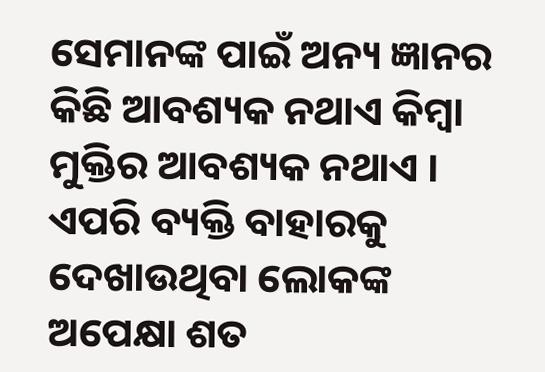ସେମାନଙ୍କ ପାଇଁ ଅନ୍ୟ ଜ୍ଞାନର କିଛି ଆବଶ୍ୟକ ନଥାଏ କିମ୍ବା ମୁକ୍ତିର ଆବଶ୍ୟକ ନଥାଏ । ଏପରି ବ୍ୟକ୍ତି ବାହାରକୁ ଦେଖାଉଥିବା ଲୋକଙ୍କ ଅପେକ୍ଷା ଶତ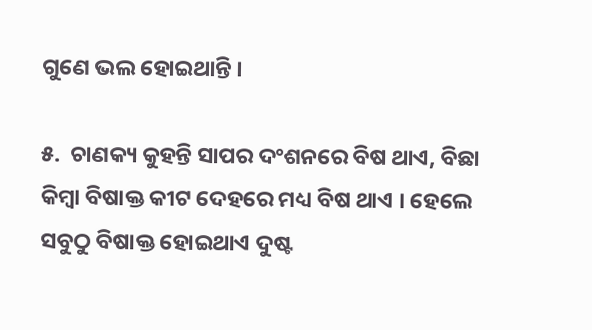ଗୁଣେ ଭଲ ହୋଇଥାନ୍ତି ।

୫.  ଚାଣକ୍ୟ କୁହନ୍ତି ସାପର ଦଂଶନରେ ବିଷ ଥାଏ, ବିଛା କିମ୍ବା ବିଷାକ୍ତ କୀଟ ଦେହରେ ମଧ୍ୟ ବିଷ ଥାଏ । ହେଲେ ସବୁଠୁ ବିଷାକ୍ତ ହୋଇଥାଏ ଦୁଷ୍ଟ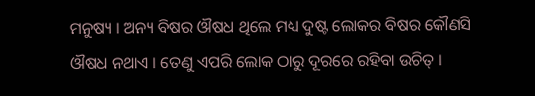ମନୁଷ୍ୟ । ଅନ୍ୟ ବିଷର ଔଷଧ ଥିଲେ ମଧ୍ୟ ଦୁଷ୍ଟ ଲୋକର ବିଷର କୌଣସି ଔଷଧ ନଥାଏ । ତେଣୁ ଏପରି ଲୋକ ଠାରୁ ଦୂରରେ ରହିବା ଉଚିତ୍‌ ।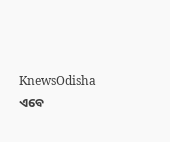KnewsOdisha ଏବେ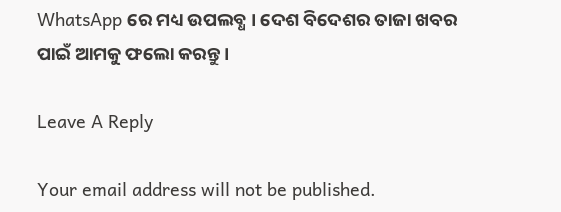WhatsApp ରେ ମଧ୍ୟ ଉପଲବ୍ଧ । ଦେଶ ବିଦେଶର ତାଜା ଖବର ପାଇଁ ଆମକୁ ଫଲୋ କରନ୍ତୁ ।

Leave A Reply

Your email address will not be published.